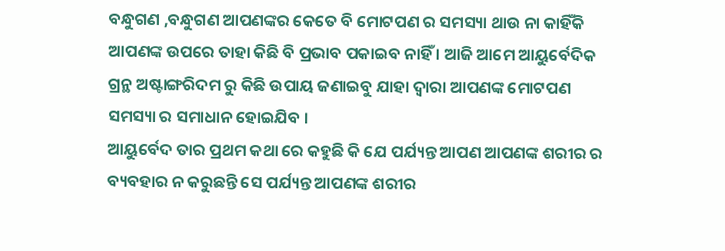ବନ୍ଧୁଗଣ ,ବନ୍ଧୁଗଣ ଆପଣଙ୍କର କେତେ ବି ମୋଟପଣ ର ସମସ୍ୟା ଥାଉ ନା କାହିଁକି ଆପଣଙ୍କ ଉପରେ ତାହା କିଛି ବି ପ୍ରଭାବ ପକାଇବ ନାହିଁ । ଆଜି ଆମେ ଆୟୁର୍ବେଦିକ ଗ୍ରନ୍ଥ ଅଷ୍ଟାଙ୍ଗରିଦମ ରୁ କିଛି ଉପାୟ ଜଣାଇବୁ ଯାହା ଦ୍ୱାରା ଆପଣଙ୍କ ମୋଟପଣ ସମସ୍ୟା ର ସମାଧାନ ହୋଇଯିବ ।
ଆୟୁର୍ବେଦ ତାର ପ୍ରଥମ କଥା ରେ କହୁଛି କି ଯେ ପର୍ଯ୍ୟନ୍ତ ଆପଣ ଆପଣଙ୍କ ଶରୀର ର ବ୍ୟବହାର ନ କରୁଛନ୍ତି ସେ ପର୍ଯ୍ୟନ୍ତ ଆପଣଙ୍କ ଶରୀର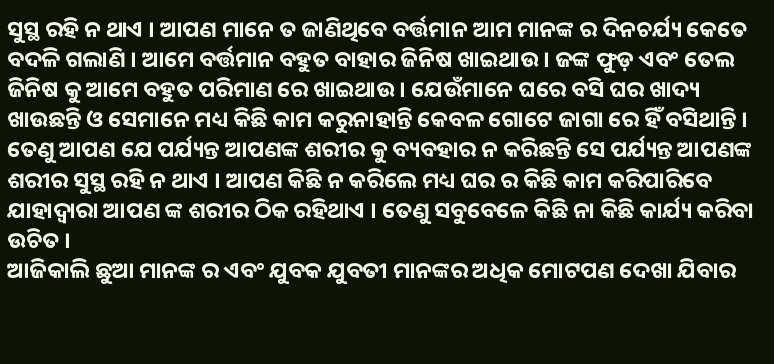ସୁସ୍ଥ ରହି ନ ଥାଏ । ଆପଣ ମାନେ ତ ଜାଣିଥିବେ ବର୍ତ୍ତମାନ ଆମ ମାନଙ୍କ ର ଦିନଚର୍ଯ୍ୟ କେତେ ବଦଳି ଗଲାଣି । ଆମେ ବର୍ତ୍ତମାନ ବହୁତ ବାହାର ଜିନିଷ ଖାଇଥାଉ । ଜଙ୍କ ଫୁଡ଼ ଏବଂ ତେଲ ଜିନିଷ କୁ ଆମେ ବହୁତ ପରିମାଣ ରେ ଖାଇଥାଉ । ଯେଉଁମାନେ ଘରେ ବସି ଘର ଖାଦ୍ୟ ଖାଉଛନ୍ତି ଓ ସେମାନେ ମଧ୍ୟ କିଛି କାମ କରୁନାହାନ୍ତି କେବଳ ଗୋଟେ ଜାଗା ରେ ହିଁ ବସିଥାନ୍ତି ।
ତେଣୁ ଆପଣ ଯେ ପର୍ଯ୍ୟନ୍ତ ଆପଣଙ୍କ ଶରୀର କୁ ବ୍ୟବହାର ନ କରିଛନ୍ତି ସେ ପର୍ଯ୍ୟନ୍ତ ଆପଣଙ୍କ ଶରୀର ସୁସ୍ଥ ରହି ନ ଥାଏ । ଆପଣ କିଛି ନ କରିଲେ ମଧ୍ୟ ଘର ର କିଛି କାମ କରିପାରିବେ ଯାହାଦ୍ୱାରା ଆପଣ ଙ୍କ ଶରୀର ଠିକ ରହିଥାଏ । ତେଣୁ ସବୁବେଳେ କିଛି ନା କିଛି କାର୍ଯ୍ୟ କରିବା ଉଚିତ ।
ଆଜିକାଲି ଛୁଆ ମାନଙ୍କ ର ଏବଂ ଯୁବକ ଯୁବତୀ ମାନଙ୍କର ଅଧିକ ମୋଟପଣ ଦେଖା ଯିବାର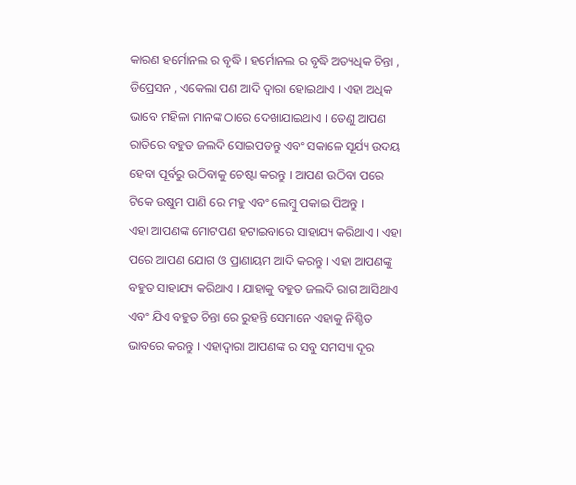କାରଣ ହର୍ମୋନଲ ର ବୃଦ୍ଧି । ହର୍ମୋନଲ ର ବୃଦ୍ଧି ଅତ୍ୟଧିକ ଚିନ୍ତା , ଡିପ୍ରେସନ , ଏକେଲା ପଣ ଆଦି ଦ୍ବାରା ହୋଇଥାଏ । ଏହା ଅଧିକ ଭାବେ ମହିଳା ମାନଙ୍କ ଠାରେ ଦେଖାଯାଇଥାଏ । ତେଣୁ ଆପଣ ରାତିରେ ବହୁତ ଜଲଦି ସୋଇପଡନ୍ତୁ ଏବଂ ସକାଳେ ସୂର୍ଯ୍ୟ ଉଦୟ ହେବା ପୂର୍ବରୁ ଉଠିବାକୁ ଚେଷ୍ଟା କରନ୍ତୁ । ଆପଣ ଉଠିବା ପରେ ଟିକେ ଉଷୁମ ପାଣି ରେ ମହୁ ଏବଂ ଲେମ୍ବୁ ପକାଇ ପିଅନ୍ତୁ ।
ଏହା ଆପଣଙ୍କ ମୋଟପଣ ହଟାଇବାରେ ସାହାଯ୍ୟ କରିଥାଏ । ଏହା ପରେ ଆପଣ ଯୋଗ ଓ ପ୍ରାଣାୟମ ଆଦି କରନ୍ତୁ । ଏହା ଆପଣଙ୍କୁ ବହୁତ ସାହାଯ୍ୟ କରିଥାଏ । ଯାହାକୁ ବହୁତ ଜଲଦି ରାଗ ଆସିଥାଏ ଏବଂ ଯିଏ ବହୁତ ଚିନ୍ତା ରେ ରୁହନ୍ତି ସେମାନେ ଏହାକୁ ନିଶ୍ଚିତ ଭାବରେ କରନ୍ତୁ । ଏହାଦ୍ବାରା ଆପଣଙ୍କ ର ସବୁ ସମସ୍ୟା ଦୂର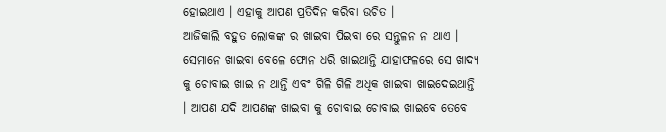ହୋଇଥାଏ । ଏହାକୁ ଆପଣ ପ୍ରତିଦିନ କରିବା ଉଚିତ ।
ଆଜିକାଲି ବହୁତ ଲୋକଙ୍କ ର ଖାଇବା ପିଇବା ରେ ସନ୍ତୁଳନ ନ ଥାଏ । ସେମାନେ ଖାଇବା ବେଳେ ଫୋନ ଧରି ଖାଇଥାନ୍ତି ଯାହାଫଳରେ ସେ ଖାଦ୍ୟ କୁ ଚୋବାଇ ଖାଇ ନ ଥାନ୍ତି ଏବଂ ଗିଳି ଗିଳି ଅଧିକ ଖାଇବା ଖାଇଦେଇଥାନ୍ତି । ଆପଣ ଯଦି ଆପଣଙ୍କ ଖାଇବା କୁ ଚୋବାଇ ଚୋବାଇ ଖାଇବେ ତେବେ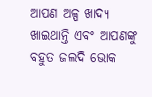ଆପଣ ଅଳ୍ପ ଖାଦ୍ୟ ଖାଇଥାନ୍ତି ଏବଂ ଆପଣଙ୍କୁ ବହୁତ ଜଲଦି ଭୋକ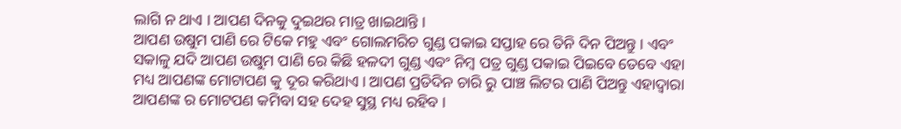ଲାଗି ନ ଥାଏ । ଆପଣ ଦିନକୁ ଦୁଇଥର ମାତ୍ର ଖାଇଥାନ୍ତି ।
ଆପଣ ଉଷୁମ ପାଣି ରେ ଟିକେ ମହୁ ଏବଂ ଗୋଲମରିଚ ଗୁଣ୍ଡ ପକାଇ ସପ୍ତାହ ରେ ତିନି ଦିନ ପିଅନ୍ତୁ । ଏବଂ ସକାଳୁ ଯଦି ଆପଣ ଉଷୁମ ପାଣି ରେ କିଛି ହଳଦୀ ଗୁଣ୍ଡ ଏବଂ ନିମ୍ବ ପତ୍ର ଗୁଣ୍ଡ ପକାଇ ପିଇବେ ତେବେ ଏହା ମଧ୍ୟ ଆପଣଙ୍କ ମୋଟାପଣ କୁ ଦୂର କରିଥାଏ । ଆପଣ ପ୍ରତିଦିନ ଚାରି ରୁ ପାଞ୍ଚ ଲିଟର ପାଣି ପିଅନ୍ତୁ ଏହାଦ୍ବାରା ଆପଣଙ୍କ ର ମୋଟପଣ କମିବା ସହ ଦେହ ସୁସ୍ଥ ମଧ୍ୟ ରହିବ ।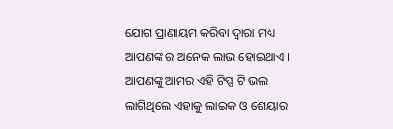ଯୋଗ ପ୍ରାଣାୟମ କରିବା ଦ୍ବାରା ମଧ୍ୟ ଆପଣଙ୍କ ର ଅନେକ ଲାଭ ହୋଇଥାଏ ।
ଆପଣଙ୍କୁ ଆମର ଏହି ଟିପ୍ସ ଟି ଭଲ ଲାଗିଥିଲେ ଏହାକୁ ଲାଇକ ଓ ଶେୟାର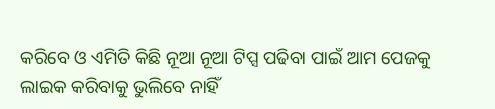କରିବେ ଓ ଏମିତି କିଛି ନୂଆ ନୂଆ ଟିପ୍ସ ପଢିବା ପାଇଁ ଆମ ପେଜକୁ ଲାଇକ କରିବାକୁ ଭୁଲିବେ ନାହିଁ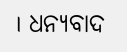। ଧନ୍ୟବାଦ